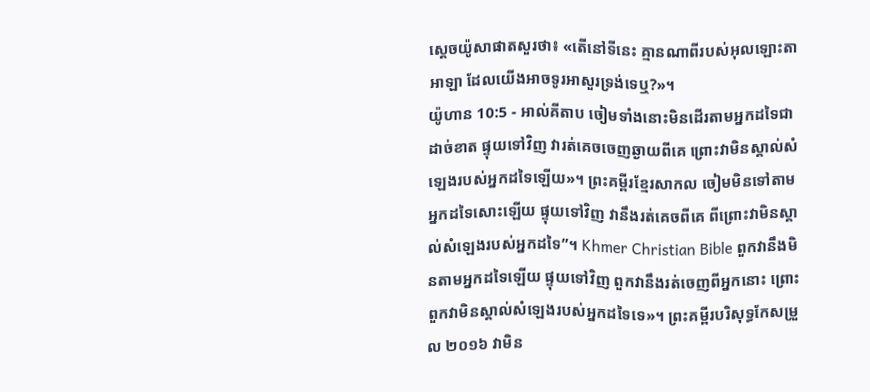ស្តេចយ៉ូសាផាតសួរថា៖ «តើនៅទីនេះ គ្មានណាពីរបស់អុលឡោះតាអាឡា ដែលយើងអាចទូរអាសួរទ្រង់ទេឬ?»។
យ៉ូហាន 10:5 - អាល់គីតាប ចៀមទាំងនោះមិនដើរតាមអ្នកដទៃជាដាច់ខាត ផ្ទុយទៅវិញ វារត់គេចចេញឆ្ងាយពីគេ ព្រោះវាមិនស្គាល់សំឡេងរបស់អ្នកដទៃឡើយ»។ ព្រះគម្ពីរខ្មែរសាកល ចៀមមិនទៅតាមអ្នកដទៃសោះឡើយ ផ្ទុយទៅវិញ វានឹងរត់គេចពីគេ ពីព្រោះវាមិនស្គាល់សំឡេងរបស់អ្នកដទៃ”។ Khmer Christian Bible ពួកវានឹងមិនតាមអ្នកដទៃឡើយ ផ្ទុយទៅវិញ ពួកវានឹងរត់ចេញពីអ្នកនោះ ព្រោះពួកវាមិនស្គាល់សំឡេងរបស់អ្នកដទៃទេ»។ ព្រះគម្ពីរបរិសុទ្ធកែសម្រួល ២០១៦ វាមិន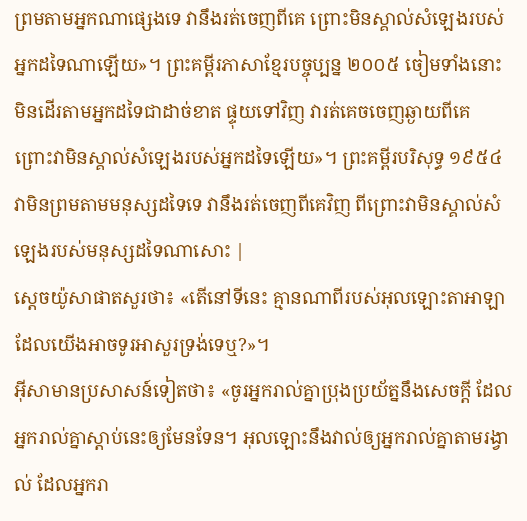ព្រមតាមអ្នកណាផ្សេងទេ វានឹងរត់ចេញពីគេ ព្រោះមិនស្គាល់សំឡេងរបស់អ្នកដទៃណាឡើយ»។ ព្រះគម្ពីរភាសាខ្មែរបច្ចុប្បន្ន ២០០៥ ចៀមទាំងនោះមិនដើរតាមអ្នកដទៃជាដាច់ខាត ផ្ទុយទៅវិញ វារត់គេចចេញឆ្ងាយពីគេ ព្រោះវាមិនស្គាល់សំឡេងរបស់អ្នកដទៃឡើយ»។ ព្រះគម្ពីរបរិសុទ្ធ ១៩៥៤ វាមិនព្រមតាមមនុស្សដទៃទេ វានឹងរត់ចេញពីគេវិញ ពីព្រោះវាមិនស្គាល់សំឡេងរបស់មនុស្សដទៃណាសោះ |
ស្តេចយ៉ូសាផាតសួរថា៖ «តើនៅទីនេះ គ្មានណាពីរបស់អុលឡោះតាអាឡា ដែលយើងអាចទូរអាសួរទ្រង់ទេឬ?»។
អ៊ីសាមានប្រសាសន៍ទៀតថា៖ «ចូរអ្នករាល់គ្នាប្រុងប្រយ័ត្ននឹងសេចក្ដី ដែលអ្នករាល់គ្នាស្ដាប់នេះឲ្យមែនទែន។ អុលឡោះនឹងវាល់ឲ្យអ្នករាល់គ្នាតាមរង្វាល់ ដែលអ្នករា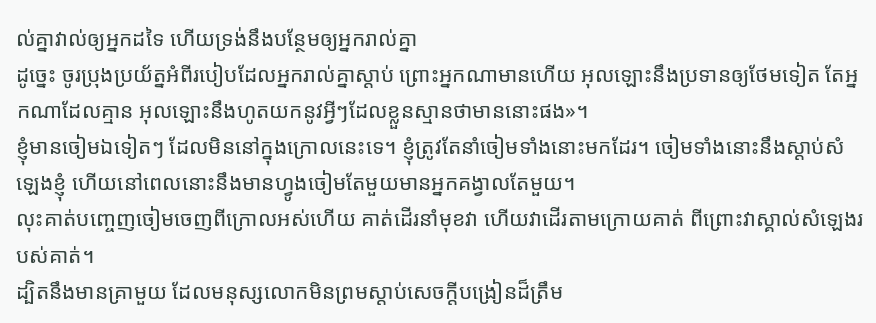ល់គ្នាវាល់ឲ្យអ្នកដទៃ ហើយទ្រង់នឹងបន្ថែមឲ្យអ្នករាល់គ្នា
ដូច្នេះ ចូរប្រុងប្រយ័ត្នអំពីរបៀបដែលអ្នករាល់គ្នាស្ដាប់ ព្រោះអ្នកណាមានហើយ អុលឡោះនឹងប្រទានឲ្យថែមទៀត តែអ្នកណាដែលគ្មាន អុលឡោះនឹងហូតយកនូវអ្វីៗដែលខ្លួនស្មានថាមាននោះផង»។
ខ្ញុំមានចៀមឯទៀតៗ ដែលមិននៅក្នុងក្រោលនេះទេ។ ខ្ញុំត្រូវតែនាំចៀមទាំងនោះមកដែរ។ ចៀមទាំងនោះនឹងស្ដាប់សំឡេងខ្ញុំ ហើយនៅពេលនោះនឹងមានហ្វូងចៀមតែមួយមានអ្នកគង្វាលតែមួយ។
លុះគាត់បញ្ចេញចៀមចេញពីក្រោលអស់ហើយ គាត់ដើរនាំមុខវា ហើយវាដើរតាមក្រោយគាត់ ពីព្រោះវាស្គាល់សំឡេងរបស់គាត់។
ដ្បិតនឹងមានគ្រាមួយ ដែលមនុស្សលោកមិនព្រមស្ដាប់សេចក្ដីបង្រៀនដ៏ត្រឹម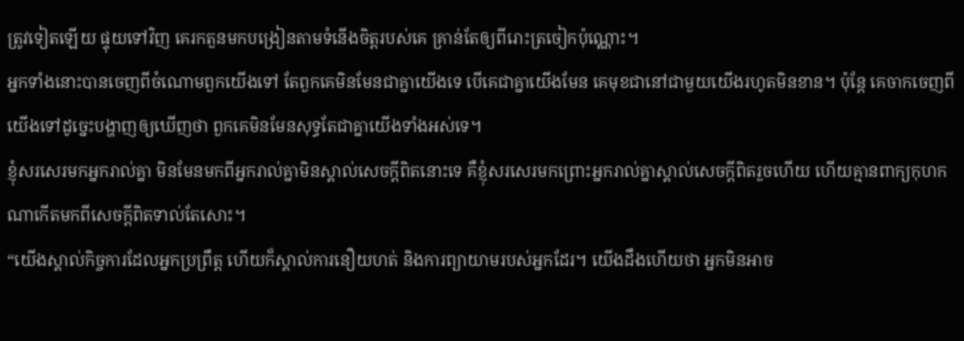ត្រូវទៀតឡើយ ផ្ទុយទៅវិញ គេរកតួនមកបង្រៀនតាមទំនើងចិត្ដរបស់គេ គ្រាន់តែឲ្យពីរោះត្រចៀកប៉ុណ្ណោះ។
អ្នកទាំងនោះបានចេញពីចំណោមពួកយើងទៅ តែពួកគេមិនមែនជាគ្នាយើងទេ បើគេជាគ្នាយើងមែន គេមុខជានៅជាមួយយើងរហូតមិនខាន។ ប៉ុន្ដែ គេចាកចេញពីយើងទៅដូច្នេះបង្ហាញឲ្យឃើញថា ពួកគេមិនមែនសុទ្ធតែជាគ្នាយើងទាំងអស់ទេ។
ខ្ញុំសរសេរមកអ្នករាល់គ្នា មិនមែនមកពីអ្នករាល់គ្នាមិនស្គាល់សេចក្ដីពិតនោះទេ គឺខ្ញុំសរសេរមកព្រោះអ្នករាល់គ្នាស្គាល់សេចក្ដីពិតរួចហើយ ហើយគ្មានពាក្យកុហកណាកើតមកពីសេចក្ដីពិតទាល់តែសោះ។
“យើងស្គាល់កិច្ចការដែលអ្នកប្រព្រឹត្ដ ហើយក៏ស្គាល់ការនឿយហត់ និងការព្យាយាមរបស់អ្នកដែរ។ យើងដឹងហើយថា អ្នកមិនអាច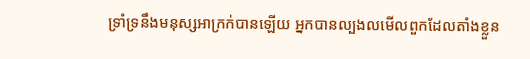ទ្រាំទ្រនឹងមនុស្សអាក្រក់បានឡើយ អ្នកបានល្បងលមើលពួកដែលតាំងខ្លួន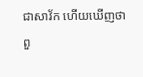ជាសាវ័ក ហើយឃើញថាពួ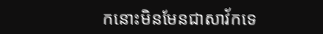កនោះមិនមែនជាសាវ័កទេ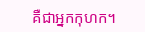គឺជាអ្នកកុហក។